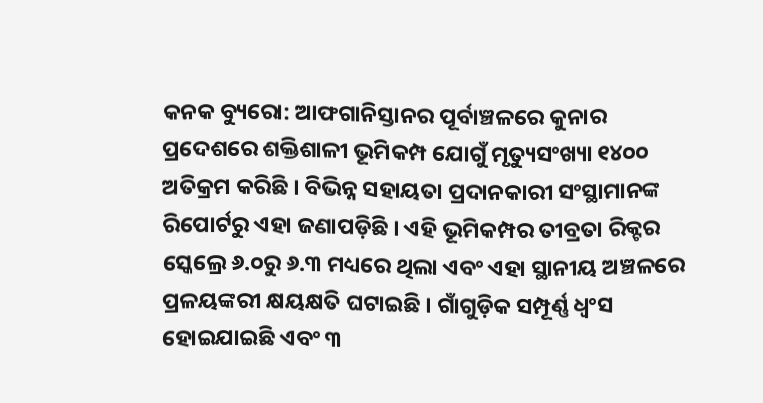କନକ ବ୍ୟୁରୋ: ଆଫଗାନିସ୍ତାନର ପୂର୍ବାଞ୍ଚଳରେ କୁନାର ପ୍ରଦେଶରେ ଶକ୍ତିଶାଳୀ ଭୂମିକମ୍ପ ଯୋଗୁଁ ମୃତ୍ୟୁସଂଖ୍ୟା ୧୪୦୦ ଅତିକ୍ରମ କରିଛି । ବିଭିନ୍ନ ସହାୟତା ପ୍ରଦାନକାରୀ ସଂସ୍ଥାମାନଙ୍କ ରିପୋର୍ଟରୁ ଏହା ଜଣାପଡ଼ିଛି । ଏହି ଭୂମିକମ୍ପର ତୀବ୍ରତା ରିକ୍ଟର ସ୍କେଲ୍ରେ ୬.୦ରୁ ୬.୩ ମଧ୍ୟରେ ଥିଲା ଏବଂ ଏହା ସ୍ଥାନୀୟ ଅଞ୍ଚଳରେ ପ୍ରଳୟଙ୍କରୀ କ୍ଷୟକ୍ଷତି ଘଟାଇଛି । ଗାଁଗୁଡ଼ିକ ସମ୍ପୂର୍ଣ୍ଣ ଧ୍ୱଂସ ହୋଇଯାଇଛି ଏବଂ ୩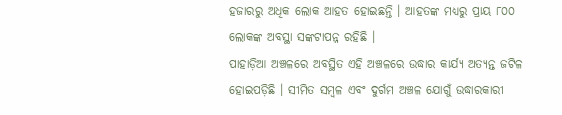ହଜାରରୁ ଅଧିକ ଲୋକ ଆହତ ହୋଇଛନ୍ତି । ଆହତଙ୍କ ମଧ୍ୟରୁ ପ୍ରାୟ ୮୦୦ ଲୋକଙ୍କ ଅବସ୍ଥା ସଙ୍କଟାପନ୍ନ ରହିଛି ।
ପାହାଡ଼ିଆ ଅଞ୍ଚଳରେ ଅବସ୍ଥିତ ଏହି ଅଞ୍ଚଳରେ ଉଦ୍ଧାର କାର୍ଯ୍ୟ ଅତ୍ୟନ୍ତ ଜଟିଳ ହୋଇପଡ଼ିଛି । ସୀମିତ ସମ୍ବଳ ଏବଂ ଦୁର୍ଗମ ଅଞ୍ଚଳ ଯୋଗୁଁ ଉଦ୍ଧାରକାରୀ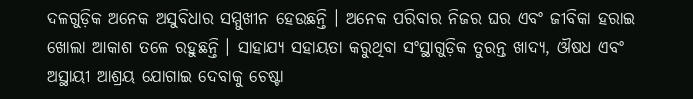ଦଳଗୁଡ଼ିକ ଅନେକ ଅସୁବିଧାର ସମ୍ମୁଖୀନ ହେଉଛନ୍ତି । ଅନେକ ପରିବାର ନିଜର ଘର ଏବଂ ଜୀବିକା ହରାଇ ଖୋଲା ଆକାଶ ତଳେ ରହୁଛନ୍ତି । ସାହାଯ୍ୟ ସହାୟତା କରୁଥିବା ସଂସ୍ଥାଗୁଡ଼ିକ ତୁରନ୍ତ ଖାଦ୍ୟ, ଔଷଧ ଏବଂ ଅସ୍ଥାୟୀ ଆଶ୍ରୟ ଯୋଗାଇ ଦେବାକୁ ଚେଷ୍ଟା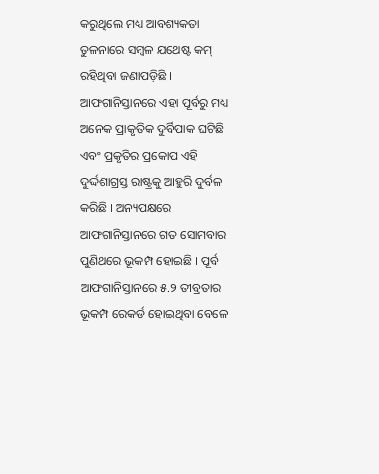କରୁଥିଲେ ମଧ୍ୟ ଆବଶ୍ୟକତା ତୁଳନାରେ ସମ୍ବଳ ଯଥେଷ୍ଟ କମ୍ ରହିଥିବା ଜଣାପଡ଼ିଛି ।
ଆଫଗାନିସ୍ତାନରେ ଏହା ପୂର୍ବରୁ ମଧ୍ୟ ଅନେକ ପ୍ରାକୃତିକ ଦୁର୍ବିପାକ ଘଟିଛି ଏବଂ ପ୍ରକୃତିର ପ୍ରକୋପ ଏହି ଦୁର୍ଦ୍ଦଶାଗ୍ରସ୍ତ ରାଷ୍ଟ୍ରକୁ ଆହୁରି ଦୁର୍ବଳ କରିଛି । ଅନ୍ୟପକ୍ଷରେ ଆଫଗାନିସ୍ତାନରେ ଗତ ସୋମବାର ପୁଣିଥରେ ଭୂକମ୍ପ ହୋଇଛି । ପୂର୍ବ ଆଫଗାନିସ୍ତାନରେ ୫.୨ ତୀବ୍ରତାର ଭୂକମ୍ପ ରେକର୍ଡ ହୋଇଥିବା ବେଳେ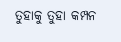ତୁହାକୁ ତୁହା କମ୍ପନ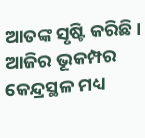ଆତଙ୍କ ସୃଷ୍ଟି କରିଛି । ଆଜିର ଭୂକମ୍ପର କେନ୍ଦ୍ରସ୍ଥଳ ମଧ୍ୟ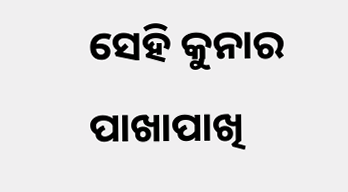ସେହି କୁନାର ପାଖାପାଖି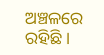ଅଞ୍ଚଳରେ ରହିଛି ।